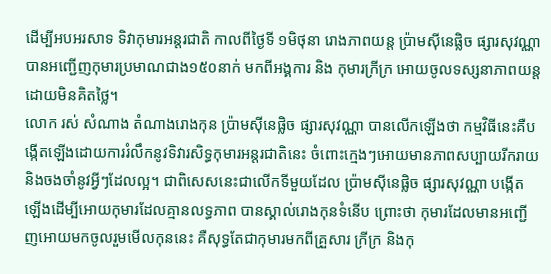ដើម្បីអបអរសាទ ទិវាកុមារអន្តរជាតិ កាលពីថ្ងៃទី ១មិថុនា រោងភាពយន្ត ប៉្រាមស៊ីនេផ្លិច ផ្សារសុវណ្ណា បានអញ្ជើញកុមារប្រមាណជាង១៥០នាក់ មកពីអង្គការ និង កុមារក្រីក្រ អោយចូលទស្សនាភាពយន្តដោយមិនគិតថ្លៃ។
លោក រស់ សំណាង តំណាងរោងកុន ប៉្រាមស៊ីនេផ្លិច ផ្សារសុវណ្ណា បានលើកឡើងថា កម្មវិធីនេះគឺបង្កើតឡើងដោយការរំលឹកនូវទិវារសិទ្ធកុមារអន្តរជាតិនេះ ចំពោះក្មេងៗអោយមានភាពសប្បាយរីករាយ និងចងចាំនូវអ្វីៗដែលល្អ។ ជាពិសេសនេះជាលើកទីមួយដែល ប៉្រាមស៊ីនេផ្លិច ផ្សារសុវណ្ណា បង្កើតឡើងដើម្បីអោយកុមារដែលគ្មានលទ្ធភាព បានស្គាល់រោងកុនទំនើប ព្រោះថា កុមារដែលមានអញ្ជើញអោយមកចូលរួមមើលកុននេះ គឺសុទ្ធតែជាកុមារមកពីគ្រួសារ ក្រីក្រ និងកុ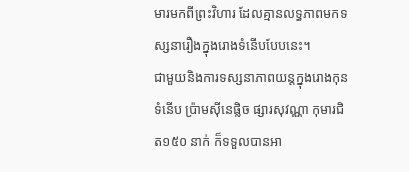មារមកពីព្រះវិហារ ដែលគ្មានលទ្ធភាពមកទស្សនារឿងក្នុងរោងទំនើបបែបនេះ។
ជាមួយនិងការទស្សនាភាពយន្តក្នុងរោងកុនទំនើប ប៉្រាមស៊ីនេផ្លិច ផ្សារសុវណ្ណា កុមារជិត១៥០ នាក់ ក៏ទទួលបានអា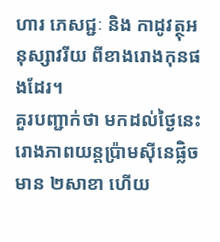ហារ ភេសជ្ជៈ និង កាដូវត្ថុអនុស្សាវរីយ ពីខាងរោងកុនផងដែរ។
គួរបញ្ជាក់ថា មកដល់ថ្ងៃនេះរោងភាពយន្តប្រ៉ាមស៊ីនេផ្លិចមាន ២សាខា ហើយ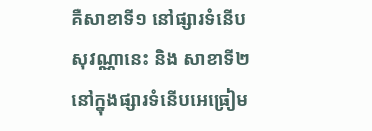គឺសាខាទី១ នៅផ្សារទំនើបសុវណ្ណានេះ និង សាខាទី២ នៅក្នុងផ្សារទំនើបអេធ្រៀម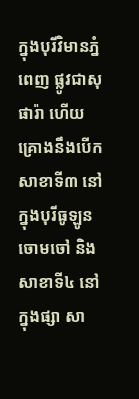ក្នុងបុរីវិមានភ្នំពេញ ផ្លូវជាសុផារ៉ា ហើយគ្រោងនឹងបើកសាខាទី៣ នៅក្នុងបុរីធូឡូន ចោមចៅ និងសាខាទី៤ នៅក្នុងផ្សា សា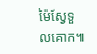ម៉ៃស្វែទួលគោក៕